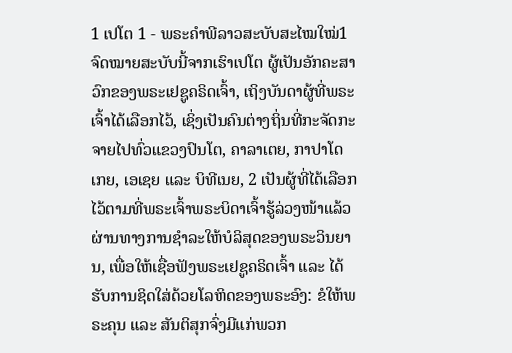1 ເປໂຕ 1 - ພຣະຄຳພີລາວສະບັບສະໄໝໃໝ່1 ຈົດໝາຍສະບັບນີ້ຈາກເຮົາເປໂຕ ຜູ້ເປັນອັກຄະສາວົກຂອງພຣະເຢຊູຄຣິດເຈົ້າ, ເຖິງບັນດາຜູ້ທີ່ພຣະເຈົ້າໄດ້ເລືອກໄວ້, ເຊິ່ງເປັນຄົນຕ່າງຖິ່ນທີ່ກະຈັດກະຈາຍໄປທົ່ວແຂວງປົນໂຕ, ຄາລາເຕຍ, ກາປາໂດເກຍ, ເອເຊຍ ແລະ ບິທີເນຍ, 2 ເປັນຜູ້ທີ່ໄດ້ເລືອກໄວ້ຕາມທີ່ພຣະເຈົ້າພຣະບິດາເຈົ້າຮູ້ລ່ວງໜ້າແລ້ວຜ່ານທາງການຊຳລະໃຫ້ບໍລິສຸດຂອງພຣະວິນຍານ, ເພື່ອໃຫ້ເຊື່ອຟັງພຣະເຢຊູຄຣິດເຈົ້າ ແລະ ໄດ້ຮັບການຊິດໃສ່ດ້ວຍໂລຫິດຂອງພຣະອົງ: ຂໍໃຫ້ພຣະຄຸນ ແລະ ສັນຕິສຸກຈົ່ງມີແກ່ພວກ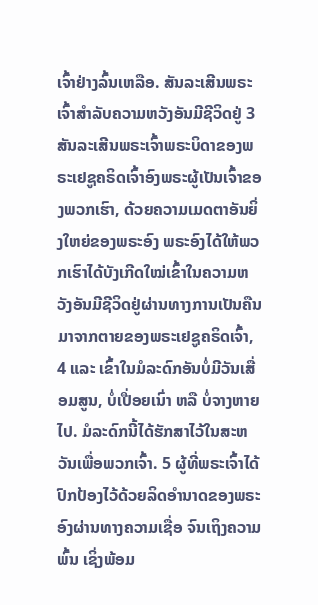ເຈົ້າຢ່າງລົ້ນເຫລືອ. ສັນລະເສີນພຣະເຈົ້າສຳລັບຄວາມຫວັງອັນມີຊີວິດຢູ່ 3 ສັນລະເສີນພຣະເຈົ້າພຣະບິດາຂອງພຣະເຢຊູຄຣິດເຈົ້າອົງພຣະຜູ້ເປັນເຈົ້າຂອງພວກເຮົາ, ດ້ວຍຄວາມເມດຕາອັນຍິ່ງໃຫຍ່ຂອງພຣະອົງ ພຣະອົງໄດ້ໃຫ້ພວກເຮົາໄດ້ບັງເກີດໃໝ່ເຂົ້າໃນຄວາມຫວັງອັນມີຊີວິດຢູ່ຜ່ານທາງການເປັນຄືນມາຈາກຕາຍຂອງພຣະເຢຊູຄຣິດເຈົ້າ, 4 ແລະ ເຂົ້າໃນມໍລະດົກອັນບໍ່ມີວັນເສື່ອມສູນ, ບໍ່ເປື່ອຍເນົ່າ ຫລື ບໍ່ຈາງຫາຍໄປ. ມໍລະດົກນີ້ໄດ້ຮັກສາໄວ້ໃນສະຫວັນເພື່ອພວກເຈົ້າ. 5 ຜູ້ທີ່ພຣະເຈົ້າໄດ້ປົກປ້ອງໄວ້ດ້ວຍລິດອຳນາດຂອງພຣະອົງຜ່ານທາງຄວາມເຊື່ອ ຈົນເຖິງຄວາມພົ້ນ ເຊິ່ງພ້ອມ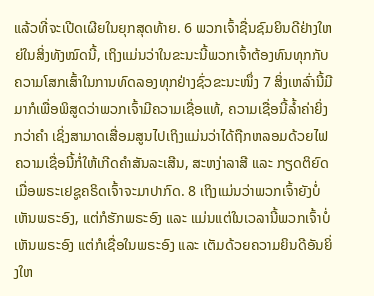ແລ້ວທີ່ຈະເປີດເຜີຍໃນຍຸກສຸດທ້າຍ. 6 ພວກເຈົ້າຊື່ນຊົມຍິນດີຢ່າງໃຫຍ່ໃນສິ່ງທັງໝົດນີ້, ເຖິງແມ່ນວ່າໃນຂະນະນີ້ພວກເຈົ້າຕ້ອງທົນທຸກກັບຄວາມໂສກເສົ້າໃນການທົດລອງທຸກຢ່າງຊົ່ວຂະນະໜຶ່ງ 7 ສິ່ງເຫລົ່ານີ້ມີມາກໍເພື່ອພິສູດວ່າພວກເຈົ້າມີຄວາມເຊື່ອແທ້, ຄວາມເຊື່ອນີ້ລ້ຳຄ່າຍິ່ງກວ່າຄຳ ເຊິ່ງສາມາດເສື່ອມສູນໄປເຖິງແມ່ນວ່າໄດ້ຖືກຫລອມດ້ວຍໄຟ ຄວາມເຊື່ອນີ້ກໍ່ໃຫ້ເກີດຄຳສັນລະເສີນ, ສະຫງ່າລາສີ ແລະ ກຽດຕິຍົດເມື່ອພຣະເຢຊູຄຣິດເຈົ້າຈະມາປາກົດ. 8 ເຖິງແມ່ນວ່າພວກເຈົ້າຍັງບໍ່ເຫັນພຣະອົງ, ແຕ່ກໍຮັກພຣະອົງ ແລະ ແມ່ນແຕ່ໃນເວລານີ້ພວກເຈົ້າບໍ່ເຫັນພຣະອົງ ແຕ່ກໍເຊື່ອໃນພຣະອົງ ແລະ ເຕັມດ້ວຍຄວາມຍິນດີອັນຍິ່ງໃຫ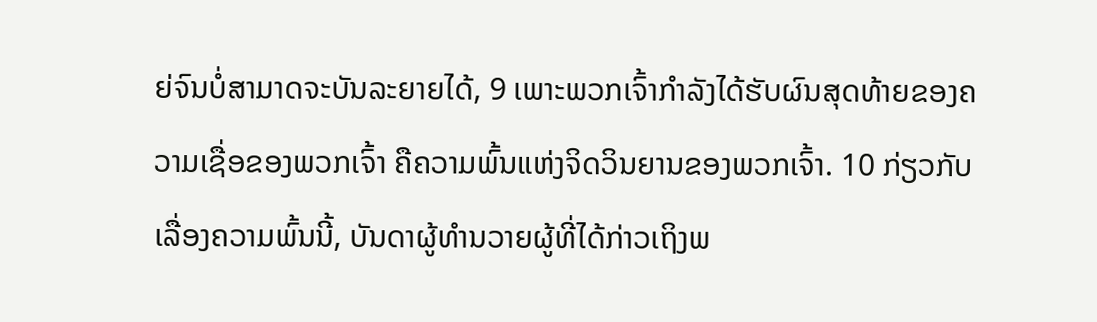ຍ່ຈົນບໍ່ສາມາດຈະບັນລະຍາຍໄດ້, 9 ເພາະພວກເຈົ້າກຳລັງໄດ້ຮັບຜົນສຸດທ້າຍຂອງຄວາມເຊື່ອຂອງພວກເຈົ້າ ຄືຄວາມພົ້ນແຫ່ງຈິດວິນຍານຂອງພວກເຈົ້າ. 10 ກ່ຽວກັບເລື່ອງຄວາມພົ້ນນີ້, ບັນດາຜູ້ທຳນວາຍຜູ້ທີ່ໄດ້ກ່າວເຖິງພ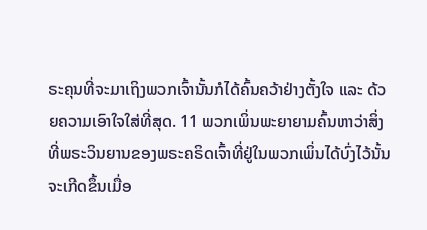ຣະຄຸນທີ່ຈະມາເຖິງພວກເຈົ້ານັ້ນກໍໄດ້ຄົ້ນຄວ້າຢ່າງຕັ້ງໃຈ ແລະ ດ້ວຍຄວາມເອົາໃຈໃສ່ທີ່ສຸດ. 11 ພວກເພິ່ນພະຍາຍາມຄົ້ນຫາວ່າສິ່ງທີ່ພຣະວິນຍານຂອງພຣະຄຣິດເຈົ້າທີ່ຢູ່ໃນພວກເພິ່ນໄດ້ບົ່ງໄວ້ນັ້ນຈະເກີດຂຶ້ນເມື່ອ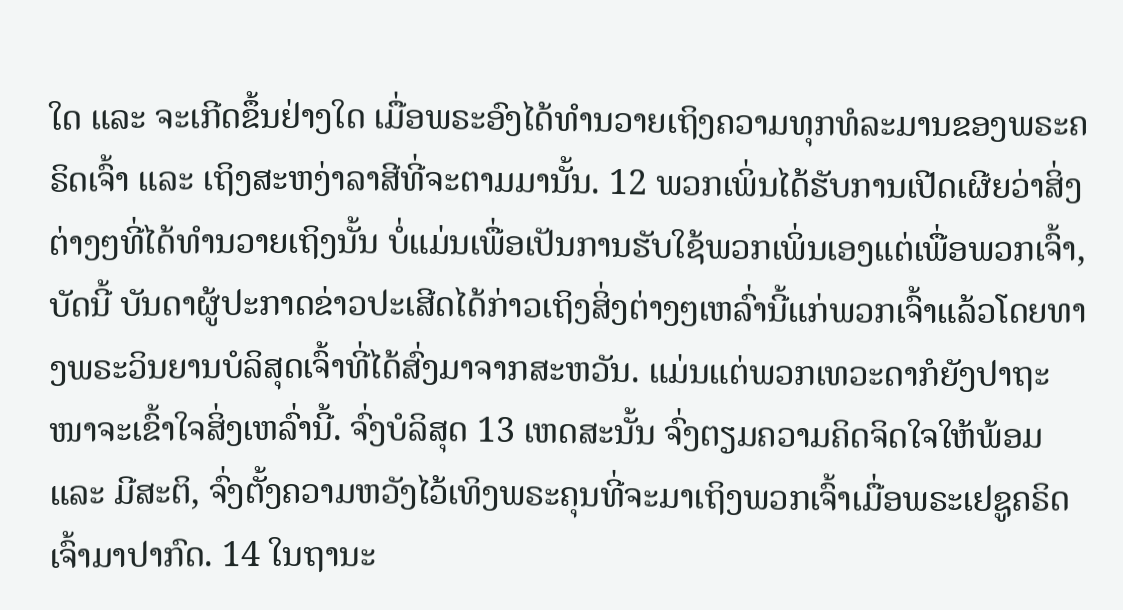ໃດ ແລະ ຈະເກີດຂຶ້ນຢ່າງໃດ ເມື່ອພຣະອົງໄດ້ທຳນວາຍເຖິງຄວາມທຸກທໍລະມານຂອງພຣະຄຣິດເຈົ້າ ແລະ ເຖິງສະຫງ່າລາສີທີ່ຈະຕາມມານັ້ນ. 12 ພວກເພິ່ນໄດ້ຮັບການເປີດເຜີຍວ່າສິ່ງຕ່າງໆທີ່ໄດ້ທຳນວາຍເຖິງນັ້ນ ບໍ່ແມ່ນເພື່ອເປັນການຮັບໃຊ້ພວກເພິ່ນເອງແຕ່ເພື່ອພວກເຈົ້າ, ບັດນີ້ ບັນດາຜູ້ປະກາດຂ່າວປະເສີດໄດ້ກ່າວເຖິງສິ່ງຕ່າງໆເຫລົ່ານີ້ແກ່ພວກເຈົ້າແລ້ວໂດຍທາງພຣະວິນຍານບໍລິສຸດເຈົ້າທີ່ໄດ້ສົ່ງມາຈາກສະຫວັນ. ແມ່ນແຕ່ພວກເທວະດາກໍຍັງປາຖະໜາຈະເຂົ້າໃຈສິ່ງເຫລົ່ານີ້. ຈົ່ງບໍລິສຸດ 13 ເຫດສະນັ້ນ ຈົ່ງຕຽມຄວາມຄິດຈິດໃຈໃຫ້ພ້ອມ ແລະ ມີສະຕິ, ຈົ່ງຕັ້ງຄວາມຫວັງໄວ້ເທິງພຣະຄຸນທີ່ຈະມາເຖິງພວກເຈົ້າເມື່ອພຣະເຢຊູຄຣິດເຈົ້າມາປາກົດ. 14 ໃນຖານະ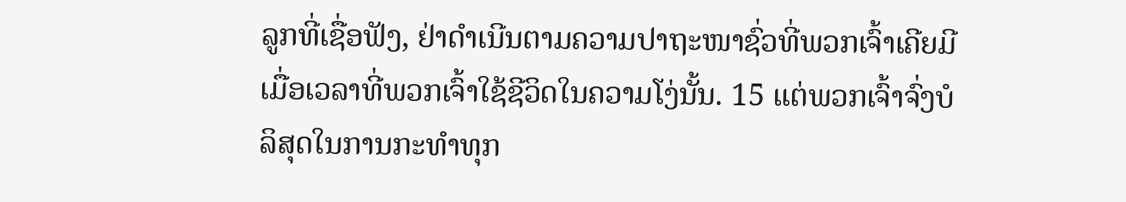ລູກທີ່ເຊື່ອຟັງ, ຢ່າດຳເນີນຕາມຄວາມປາຖະໜາຊົ່ວທີ່ພວກເຈົ້າເຄີຍມີເມື່ອເວລາທີ່ພວກເຈົ້າໃຊ້ຊີວິດໃນຄວາມໂງ່ນັ້ນ. 15 ແຕ່ພວກເຈົ້າຈົ່ງບໍລິສຸດໃນການກະທຳທຸກ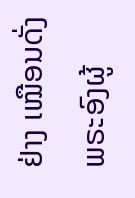ຢ່າງ ເໝືອນດັ່ງພຣະອົງຜູ້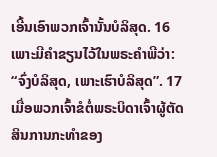ເອີ້ນເອົາພວກເຈົ້ານັ້ນບໍລິສຸດ. 16 ເພາະມີຄຳຂຽນໄວ້ໃນພຣະຄຳພີວ່າ: “ຈົ່ງບໍລິສຸດ, ເພາະເຮົາບໍລິສຸດ”. 17 ເມື່ອພວກເຈົ້າຂໍຕໍ່ພຣະບິດາເຈົ້າຜູ້ຕັດສິນການກະທຳຂອງ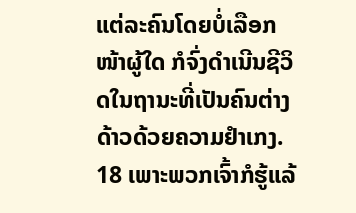ແຕ່ລະຄົນໂດຍບໍ່ເລືອກໜ້າຜູ້ໃດ ກໍຈົ່ງດຳເນີນຊີວິດໃນຖານະທີ່ເປັນຄົນຕ່າງດ້າວດ້ວຍຄວາມຢຳເກງ. 18 ເພາະພວກເຈົ້າກໍຮູ້ແລ້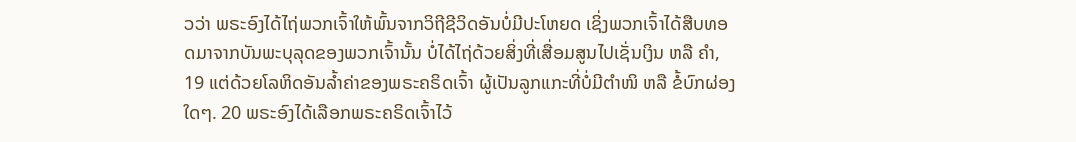ວວ່າ ພຣະອົງໄດ້ໄຖ່ພວກເຈົ້າໃຫ້ພົ້ນຈາກວິຖີຊີວິດອັນບໍ່ມີປະໂຫຍດ ເຊິ່ງພວກເຈົ້າໄດ້ສືບທອດມາຈາກບັນພະບຸລຸດຂອງພວກເຈົ້ານັ້ນ ບໍ່ໄດ້ໄຖ່ດ້ວຍສິ່ງທີ່ເສື່ອມສູນໄປເຊັ່ນເງິນ ຫລື ຄຳ, 19 ແຕ່ດ້ວຍໂລຫິດອັນລ້ຳຄ່າຂອງພຣະຄຣິດເຈົ້າ ຜູ້ເປັນລູກແກະທີ່ບໍ່ມີຕຳໜິ ຫລື ຂໍ້ບົກຜ່ອງໃດໆ. 20 ພຣະອົງໄດ້ເລືອກພຣະຄຣິດເຈົ້າໄວ້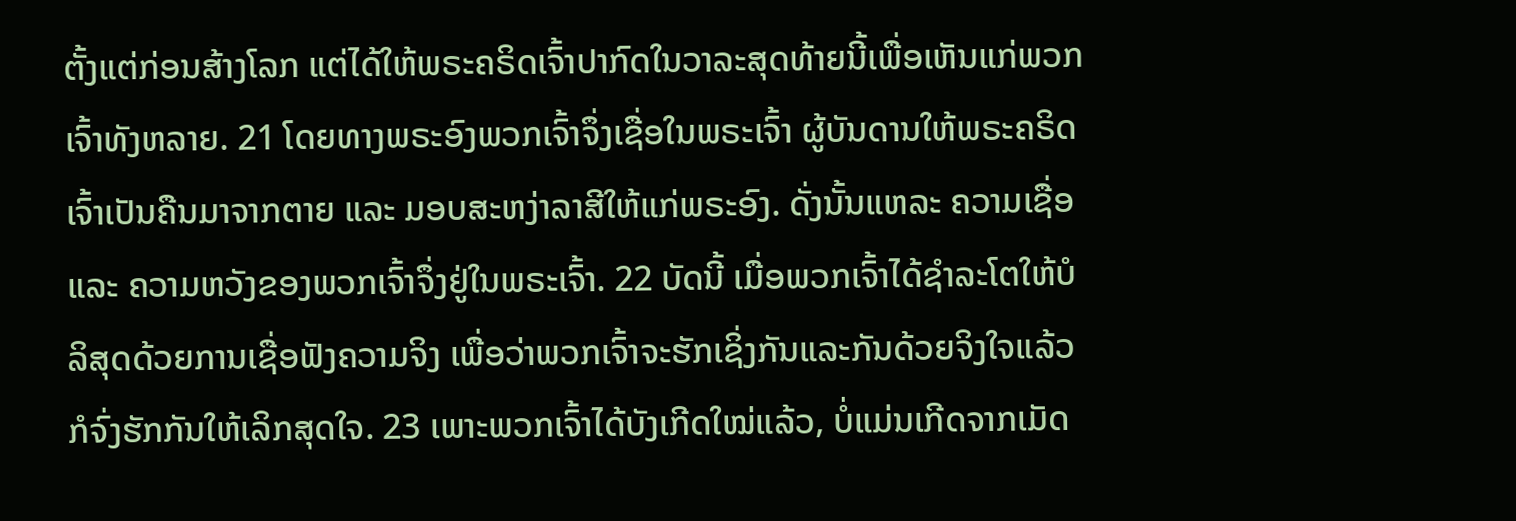ຕັ້ງແຕ່ກ່ອນສ້າງໂລກ ແຕ່ໄດ້ໃຫ້ພຣະຄຣິດເຈົ້າປາກົດໃນວາລະສຸດທ້າຍນີ້ເພື່ອເຫັນແກ່ພວກເຈົ້າທັງຫລາຍ. 21 ໂດຍທາງພຣະອົງພວກເຈົ້າຈຶ່ງເຊື່ອໃນພຣະເຈົ້າ ຜູ້ບັນດານໃຫ້ພຣະຄຣິດເຈົ້າເປັນຄືນມາຈາກຕາຍ ແລະ ມອບສະຫງ່າລາສີໃຫ້ແກ່ພຣະອົງ. ດັ່ງນັ້ນແຫລະ ຄວາມເຊື່ອ ແລະ ຄວາມຫວັງຂອງພວກເຈົ້າຈຶ່ງຢູ່ໃນພຣະເຈົ້າ. 22 ບັດນີ້ ເມື່ອພວກເຈົ້າໄດ້ຊຳລະໂຕໃຫ້ບໍລິສຸດດ້ວຍການເຊື່ອຟັງຄວາມຈິງ ເພື່ອວ່າພວກເຈົ້າຈະຮັກເຊິ່ງກັນແລະກັນດ້ວຍຈິງໃຈແລ້ວ ກໍຈົ່ງຮັກກັນໃຫ້ເລິກສຸດໃຈ. 23 ເພາະພວກເຈົ້າໄດ້ບັງເກີດໃໝ່ແລ້ວ, ບໍ່ແມ່ນເກີດຈາກເມັດ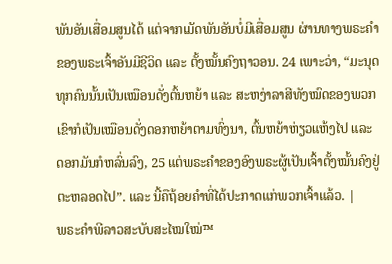ພັນອັນເສື່ອມສູນໄດ້ ແຕ່ຈາກເມັດພັນອັນບໍ່ມີເສື່ອມສູນ ຜ່ານທາງພຣະຄຳຂອງພຣະເຈົ້າອັນມີຊີວິດ ແລະ ຕັ້ງໝັ້ນຄົງຖາວອນ. 24 ເພາະວ່າ, “ມະນຸດທຸກຄົນນັ້ນເປັນເໝືອນດັ່ງຕົ້ນຫຍ້າ ແລະ ສະຫງ່າລາສີທັງໝົດຂອງພວກເຂົາກໍເປັນເໝືອນດັ່ງດອກຫຍ້າຕາມທົ່ງນາ, ຕົ້ນຫຍ້າຫ່ຽວແຫ້ງໄປ ແລະ ດອກມັນກໍຫລົ່ນລົງ, 25 ແຕ່ພຣະຄຳຂອງອົງພຣະຜູ້ເປັນເຈົ້າຕັ້ງໝັ້ນຄົງຢູ່ຕະຫລອດໄປ”. ແລະ ນີ້ຄືຖ້ອຍຄຳທີ່ໄດ້ປະກາດແກ່ພວກເຈົ້າແລ້ວ. |
ພຣະຄຳພີລາວສະບັບສະໄໝໃໝ່™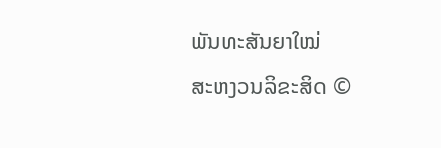ພັນທະສັນຍາໃໝ່
ສະຫງວນລິຂະສິດ ©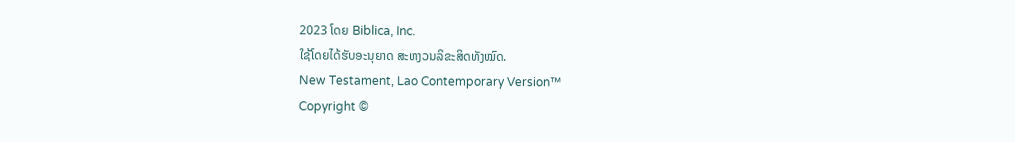2023 ໂດຍ Biblica, Inc.
ໃຊ້ໂດຍໄດ້ຮັບອະນຸຍາດ ສະຫງວນລິຂະສິດທັງໝົດ.
New Testament, Lao Contemporary Version™
Copyright ©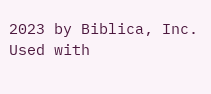2023 by Biblica, Inc.
Used with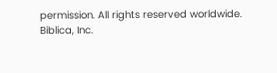permission. All rights reserved worldwide.
Biblica, Inc.